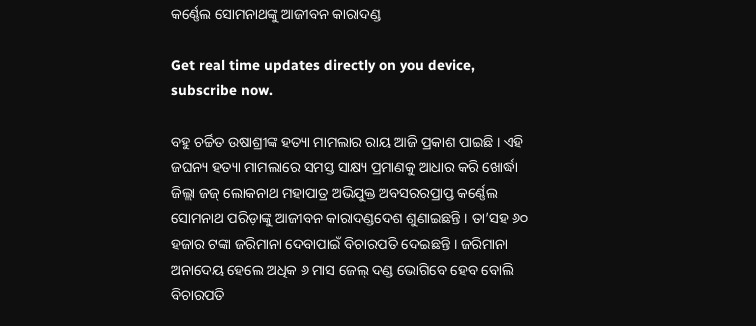କର୍ଣ୍ଣେଲ ସୋମନାଥଙ୍କୁ ଆଜୀବନ କାରାଦଣ୍ଡ

Get real time updates directly on you device, subscribe now.

ବହୁ ଚର୍ଚ୍ଚିତ ଉଷାଶ୍ରୀଙ୍କ ହତ୍ୟା ମାମଲାର ରାୟ ଆଜି ପ୍ରକାଶ ପାଇଛି । ଏହି ଜଘନ୍ୟ ହତ୍ୟା ମାମଲାରେ ସମସ୍ତ ସାକ୍ଷ୍ୟ ପ୍ରମାଣକୁ ଆଧାର କରି ଖୋର୍ଦ୍ଧା ଜିଲ୍ଲା ଜଜ୍ ଲୋକନାଥ ମହାପାତ୍ର ଅଭିଯୁକ୍ତ ଅବସରରପ୍ରାପ୍ତ କର୍ଣ୍ଣେଲ ସୋମନାଥ ପରିଡ଼ାଙ୍କୁ ଆଜୀବନ କାରାଦଣ୍ଡଦେଶ ଶୁଣାଇଛନ୍ତି । ତା’ସହ ୬୦ ହଜାର ଟଙ୍କା ଜରିମାନା ଦେବାପାଇଁ ବିଚାରପତି ଦେଇଛନ୍ତି । ଜରିମାନା ଅନାଦେୟ ହେଲେ ଅଧିକ ୬ ମାସ ଜେଲ୍ ଦଣ୍ଡ ଭୋଗିବେ ହେବ ବୋଲି ବିଚାରପତି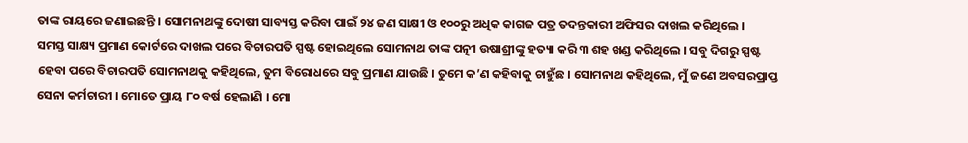ତାଙ୍କ ରାୟରେ ଜଣାଇଛନ୍ତି । ସୋମନାଥଙ୍କୁ ଦୋଷୀ ସାବ୍ୟସ୍ତ କରିବା ପାଇଁ ୨୪ ଜଣ ସାକ୍ଷୀ ଓ ୧୦୦ରୁ ଅଧିକ କାଗଜ ପତ୍ର ତଦନ୍ତକାରୀ ଅଫିସର ଦାଖଲ କରିଥିଲେ ।
ସମସ୍ତ ସାକ୍ଷ୍ୟ ପ୍ରମାଣ କୋର୍ଟରେ ଦାଖଲ ପରେ ବିଚାରପତି ସ୍ପଷ୍ଟ ହୋଇଥିଲେ ସୋମନାଥ ତାଙ୍କ ପତ୍ନୀ ଉଷାଶ୍ରୀଙ୍କୁ ହତ୍ୟା କରି ୩ ଶହ ଖଣ୍ଡ କରିଥିଲେ । ସବୁ ଦିଗରୁ ସ୍ପଷ୍ଟ ହେବା ପରେ ବିଚାରପତି ସୋମନାଥକୁ କହିଥିଲେ, ତୁମ ବିରୋଧରେ ସବୁ ପ୍ରମାଣ ଯାଉଛି । ତୁମେ କ’ଣ କହିବାକୁ ଚାହୁଁଛ । ସୋମନାଥ କହିଥିଲେ, ମୁଁ ଜଣେ ଅବସରପ୍ରାପ୍ତ ସେନା କର୍ମଚାରୀ । ମୋତେ ପ୍ରାୟ ୮୦ ବର୍ଷ ହେଲାଣି । ମୋ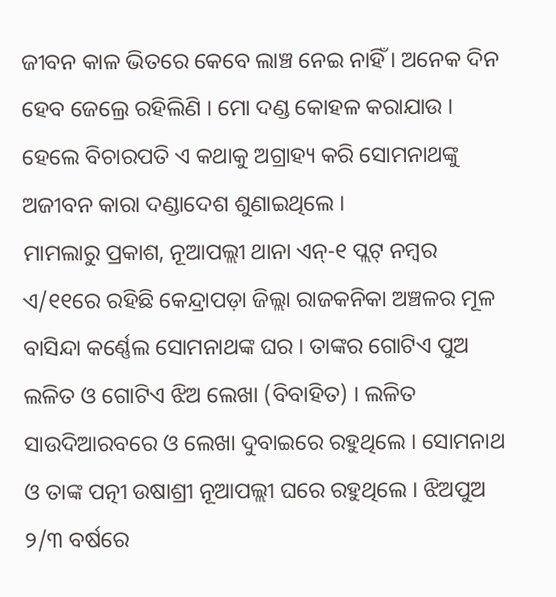ଜୀବନ କାଳ ଭିତରେ କେବେ ଲାଞ୍ଚ ନେଇ ନାହିଁ । ଅନେକ ଦିନ ହେବ ଜେଲ୍ରେ ରହିଲିଣି । ମୋ ଦଣ୍ଡ କୋହଳ କରାଯାଉ । ହେଲେ ବିଚାରପତି ଏ କଥାକୁ ଅଗ୍ରାହ୍ୟ କରି ସୋମନାଥଙ୍କୁ ଅଜୀବନ କାରା ଦଣ୍ଡାଦେଶ ଶୁଣାଇଥିଲେ ।
ମାମଲାରୁ ପ୍ରକାଶ, ନୂଆପଲ୍ଲୀ ଥାନା ଏନ୍-୧ ପ୍ଲଟ୍ ନମ୍ବର ଏ/୧୧ରେ ରହିଛି କେନ୍ଦ୍ରାପଡ଼ା ଜିଲ୍ଲା ରାଜକନିକା ଅଞ୍ଚଳର ମୂଳ ବାସିନ୍ଦା କର୍ଣ୍ଣେଲ ସୋମନାଥଙ୍କ ଘର । ତାଙ୍କର ଗୋଟିଏ ପୁଅ ଲଳିତ ଓ ଗୋଟିଏ ଝିଅ ଲେଖା (ବିବାହିତ) । ଲଳିତ ସାଉଦିଆରବରେ ଓ ଲେଖା ଦୁବାଇରେ ରହୁଥିଲେ । ସୋମନାଥ ଓ ତାଙ୍କ ପତ୍ନୀ ଉଷାଶ୍ରୀ ନୂଆପଲ୍ଲୀ ଘରେ ରହୁଥିଲେ । ଝିଅପୁଅ ୨/୩ ବର୍ଷରେ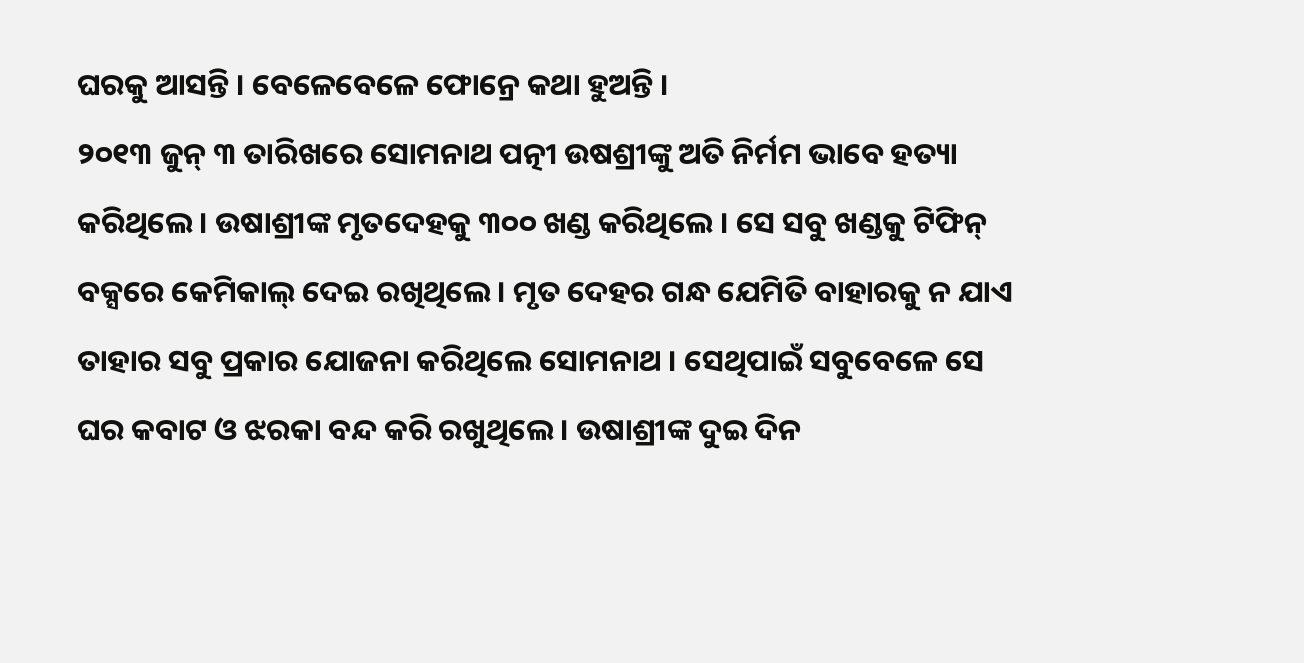ଘରକୁ ଆସନ୍ତି । ବେଳେବେଳେ ଫୋନ୍ରେ କଥା ହୁଅନ୍ତି ।
୨୦୧୩ ଜୁନ୍ ୩ ତାରିଖରେ ସୋମନାଥ ପତ୍ନୀ ଉଷଶ୍ରୀଙ୍କୁ ଅତି ନିର୍ମମ ଭାବେ ହତ୍ୟା କରିଥିଲେ । ଉଷାଶ୍ରୀଙ୍କ ମୃତଦେହକୁ ୩୦୦ ଖଣ୍ଡ କରିଥିଲେ । ସେ ସବୁ ଖଣ୍ଡକୁ ଟିଫିନ୍ ବକ୍ସରେ କେମିକାଲ୍ ଦେଇ ରଖିଥିଲେ । ମୃତ ଦେହର ଗନ୍ଧ ଯେମିତି ବାହାରକୁ ନ ଯାଏ ତାହାର ସବୁ ପ୍ରକାର ଯୋଜନା କରିଥିଲେ ସୋମନାଥ । ସେଥିପାଇଁ ସବୁବେଳେ ସେ ଘର କବାଟ ଓ ଝରକା ବନ୍ଦ କରି ରଖୁଥିଲେ । ଉଷାଶ୍ରୀଙ୍କ ଦୁଇ ଦିନ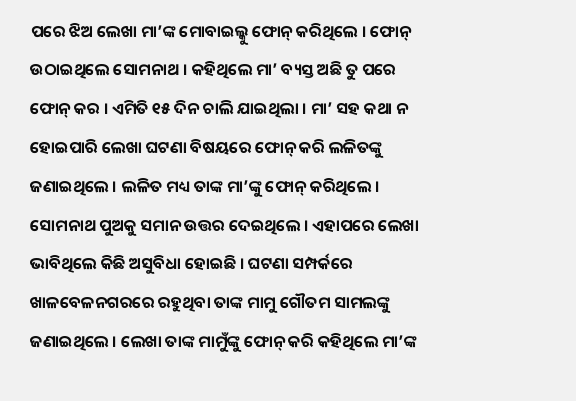ପରେ ଝିଅ ଲେଖା ମା’ଙ୍କ ମୋବାଇଲ୍କୁ ଫୋନ୍ କରିଥିଲେ । ଫୋନ୍ ଉଠାଇଥିଲେ ସୋମନାଥ । କହିଥିଲେ ମା’ ବ୍ୟସ୍ତ ଅଛି ତୁ ପରେ ଫୋନ୍ କର । ଏମିତି ୧୫ ଦିନ ଚାଲି ଯାଇଥିଲା । ମା’ ସହ କଥା ନ ହୋଇପାରି ଲେଖା ଘଟଣା ବିଷୟରେ ଫୋନ୍ କରି ଲଳିତଙ୍କୁ ଜଣାଇଥିଲେ । ଲଳିତ ମଧ୍ୟ ତାଙ୍କ ମା’ଙ୍କୁ ଫୋନ୍ କରିଥିଲେ । ସୋମନାଥ ପୁଅକୁ ସମାନ ଉତ୍ତର ଦେଇଥିଲେ । ଏହାପରେ ଲେଖା ଭାବିଥିଲେ କିଛି ଅସୁବିଧା ହୋଇଛି । ଘଟଣା ସମ୍ପର୍କରେ ଖାଳବେଳନଗରରେ ରହୁଥିବା ତାଙ୍କ ମାମୁ ଗୌତମ ସାମଲଙ୍କୁ ଜଣାଇଥିଲେ । ଲେଖା ତାଙ୍କ ମାମୁଁଙ୍କୁ ଫୋନ୍ କରି କହିଥିଲେ ମା’ଙ୍କ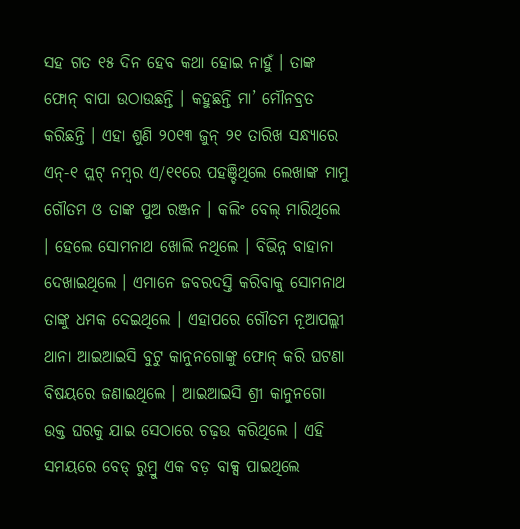ସହ ଗତ ୧୫ ଦିନ ହେବ କଥା ହୋଇ ନାହୁଁ । ତାଙ୍କ ଫୋନ୍ ବାପା ଉଠାଉଛନ୍ତି । କହୁଛନ୍ତି ମା’ ମୌନବ୍ରତ କରିଛନ୍ତି । ଏହା ଶୁଣି ୨୦୧୩ ଜୁନ୍ ୨୧ ତାରିଖ ସନ୍ଧ୍ୟାରେ ଏନ୍-୧ ପ୍ଲଟ୍ ନମ୍ବର ଏ/୧୧ରେ ପହଞ୍ଚିଥିଲେ ଲେଖାଙ୍କ ମାମୁ ଗୌତମ ଓ ତାଙ୍କ ପୁଅ ରଞ୍ଜନ । କଲିଂ ବେଲ୍ ମାରିଥିଲେ । ହେଲେ ସୋମନାଥ ଖୋଲି ନଥିଲେ । ବିଭିନ୍ନ ବାହାନା ଦେଖାଇଥିଲେ । ଏମାନେ ଜବରଦସ୍ତି କରିବାକୁ ସୋମନାଥ ତାଙ୍କୁ ଧମକ ଦେଇଥିଲେ । ଏହାପରେ ଗୌତମ ନୂଆପଲ୍ଲୀ ଥାନା ଆଇଆଇସି ବୁଟୁ କାନୁନଗୋଙ୍କୁ ଫୋନ୍ କରି ଘଟଣା ବିଷୟରେ ଜଣାଇଥିଲେ । ଆଇଆଇସି ଶ୍ରୀ କାନୁନଗୋ ଉକ୍ତ ଘରକୁ ଯାଇ ସେଠାରେ ଚଢ଼ଉ କରିଥିଲେ । ଏହି ସମୟରେ ବେଡ୍ ରୁମ୍ରୁ ଏକ ବଡ଼ ବାକ୍ସ ପାଇଥିଲେ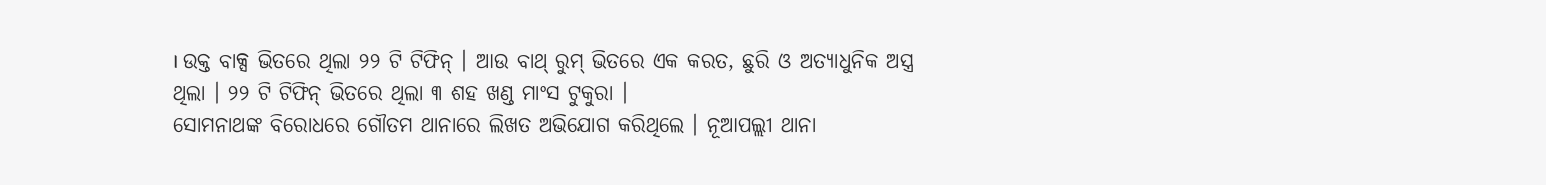। ଉକ୍ତ ବାକ୍ସ ଭିତରେ ଥିଲା ୨୨ ଟି ଟିଫିନ୍ । ଆଉ ବାଥ୍ ରୁମ୍ ଭିତରେ ଏକ କରତ, ଛୁରି ଓ ଅତ୍ୟାଧୁନିକ ଅସ୍ତ୍ର ଥିଲା । ୨୨ ଟି ଟିଫିନ୍ ଭିତରେ ଥିଲା ୩ ଶହ ଖଣ୍ଡ ମାଂସ ଟୁକୁରା ।
ସୋମନାଥଙ୍କ ବିରୋଧରେ ଗୌତମ ଥାନାରେ ଲିଖତ ଅଭିଯୋଗ କରିଥିଲେ । ନୂଆପଲ୍ଲୀ ଥାନା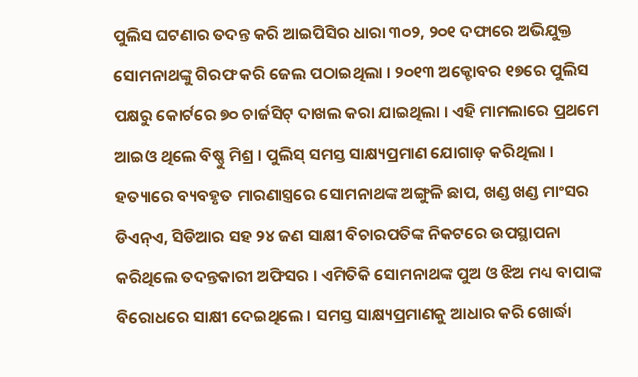ପୁଲିସ ଘଟଣାର ତଦନ୍ତ କରି ଆଇପିସିର ଧାରା ୩୦୨, ୨୦୧ ଦଫାରେ ଅଭିଯୁକ୍ତ ସୋମନାଥଙ୍କୁ ଗିରଫ କରି ଜେଲ ପଠାଇଥିଲା । ୨୦୧୩ ଅକ୍ଟୋବର ୧୭ରେ ପୁଲିସ ପକ୍ଷରୁ କୋର୍ଟରେ ୭୦ ଚାର୍ଜସିଟ୍ ଦାଖଲ କରା ଯାଇଥିଲା । ଏହି ମାମଲାରେ ପ୍ରଥମେ ଆଇଓ ଥିଲେ ବିଷ୍ଣୁ ମିଶ୍ର । ପୁଲିସ୍ ସମସ୍ତ ସାକ୍ଷ୍ୟପ୍ରମାଣ ଯୋଗାଡ଼ କରିଥିଲା । ହତ୍ୟାରେ ବ୍ୟବହୃତ ମାରଣାସ୍ତ୍ରରେ ସୋମନାଥଙ୍କ ଅଙ୍ଗୁଳି ଛାପ, ଖଣ୍ଡ ଖଣ୍ଡ ମାଂସର ଡିଏନ୍ଏ, ସିଡିଆର ସହ ୨୪ ଜଣ ସାକ୍ଷୀ ବିଚାରପତିଙ୍କ ନିକଟରେ ଉପସ୍ଥାପନା କରିଥିଲେ ତଦନ୍ତକାରୀ ଅଫିସର । ଏମିତିକି ସୋମନାଥଙ୍କ ପୁଅ ଓ ଝିଅ ମଧ୍ୟ ବାପାଙ୍କ ବିରୋଧରେ ସାକ୍ଷୀ ଦେଇଥିଲେ । ସମସ୍ତ ସାକ୍ଷ୍ୟପ୍ରମାଣକୁ ଆଧାର କରି ଖୋର୍ଦ୍ଧା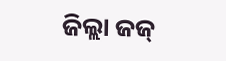ଜିଲ୍ଲା ଜଜ୍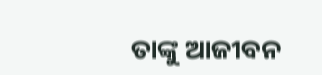ତାଙ୍କୁ ଆଜୀବନ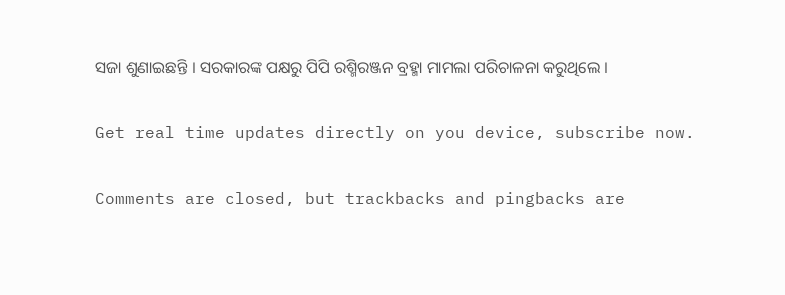ସଜା ଶୁଣାଇଛନ୍ତି । ସରକାରଙ୍କ ପକ୍ଷରୁ ପିପି ରଶ୍ମିରଞ୍ଜନ ବ୍ରହ୍ମା ମାମଲା ପରିଚାଳନା କରୁଥିଲେ ।

Get real time updates directly on you device, subscribe now.

Comments are closed, but trackbacks and pingbacks are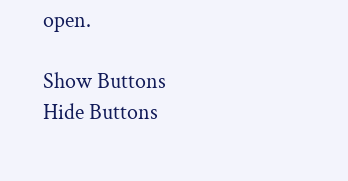open.

Show Buttons
Hide Buttons